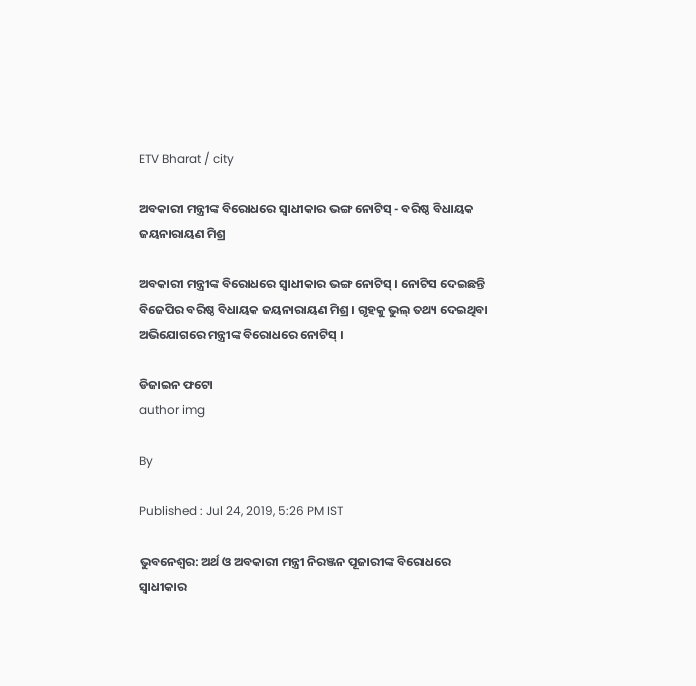ETV Bharat / city

ଅବକାରୀ ମନ୍ତ୍ରୀଙ୍କ ବିରୋଧରେ ସ୍ବାଧୀକାର ଭଙ୍ଗ ନୋଟିସ୍‌ - ବରିଷ୍ଠ ବିଧାୟକ ଜୟନାରାୟଣ ମିଶ୍ର

ଅବକାରୀ ମନ୍ତ୍ରୀଙ୍କ ବିରୋଧରେ ସ୍ବାଧୀକାର ଭଙ୍ଗ ନୋଟିସ୍‌ । ନୋଟିସ ଦେଇଛନ୍ତି ବିଜେପିର ବରିଷ୍ଠ ବିଧାୟକ ଜୟନାରାୟଣ ମିଶ୍ର । ଗୃହକୁ ଭୁଲ୍‌ ତଥ୍ୟ ଦେଇଥିବା ଅଭିଯୋଗରେ ମନ୍ତ୍ରୀଙ୍କ ବିରୋଧରେ ନୋଟିସ୍‌ ।

ଡିଜାଇନ ଫଟୋ
author img

By

Published : Jul 24, 2019, 5:26 PM IST

ଭୁବନେଶ୍ବର: ଅର୍ଥ ଓ ଅବକାରୀ ମନ୍ତ୍ରୀ ନିରଞ୍ଜନ ପୂଜାରୀଙ୍କ ବିରୋଧରେ ସ୍ବାଧୀକାର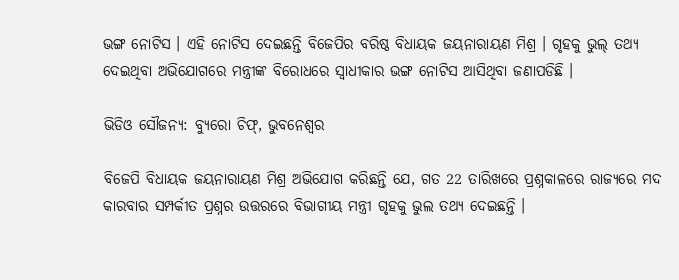ଭଙ୍ଗ ନୋଟିସ । ଏହି ନୋଟିସ ଦେଇଛନ୍ତି ବିଜେପିର ବରିଷ୍ଠ ବିଧାୟକ ଜୟନାରାୟଣ ମିଶ୍ର । ଗୃହକୁ ଭୁଲ୍‌ ତଥ୍ୟ ଦେଇଥିବା ଅଭିଯୋଗରେ ମନ୍ତ୍ରୀଙ୍କ ବିରୋଧରେ ସ୍ବାଧୀକାର ଭଙ୍ଗ ନୋଟିସ ଆସିଥିବା ଜଣାପଡିଛି ।

ଭିଡିଓ ସୌଜନ୍ୟ: ବ୍ୟୁରୋ ଚିଫ୍‌, ଭୁବନେଶ୍ବର

ବିଜେପି ବିଧାୟକ ଜୟନାରାୟଣ ମିଶ୍ର ଅଭିଯୋଗ କରିଛନ୍ତି ଯେ, ଗତ 22 ତାରିଖରେ ପ୍ରଶ୍ନକାଳରେ ରାଜ୍ୟରେ ମଦ କାରବାର ସମ୍ପର୍କୀତ ପ୍ରଶ୍ନର ଉତ୍ତରରେ ବିଭାଗୀୟ ମନ୍ତ୍ରୀ ଗୃହକୁ ଭୁଲ ତଥ୍ୟ ଦେଇଛନ୍ତି ।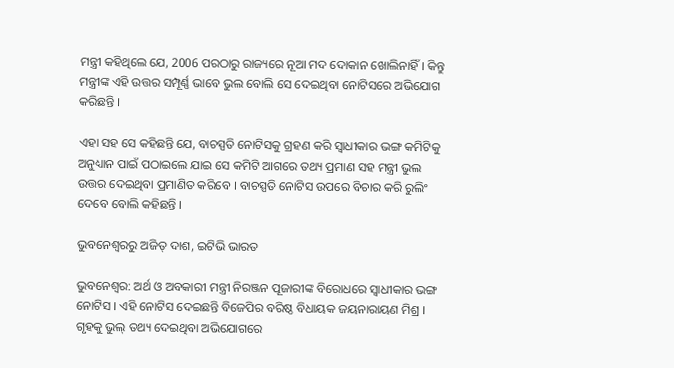ମନ୍ତ୍ରୀ କହିଥିଲେ ଯେ, 2006 ପରଠାରୁ ରାଜ୍ୟରେ ନୂଆ ମଦ ଦୋକାନ ଖୋଲିନାହିଁ । କିନ୍ତୁ ମନ୍ତ୍ରୀଙ୍କ ଏହି ଉତ୍ତର ସମ୍ପୂର୍ଣ୍ଣ ଭାବେ ଭୁଲ ବୋଲି ସେ ଦେଇଥିବା ନୋଟିସରେ ଅଭିଯୋଗ କରିଛନ୍ତି ।

ଏହା ସହ ସେ କହିଛନ୍ତି ଯେ, ବାଚସ୍ପତି ନୋଟିସକୁ ଗ୍ରହଣ କରି ସ୍ବାଧୀକାର ଭଙ୍ଗ କମିଟିକୁ ଅନୁଧ୍ୟାନ ପାଇଁ ପଠାଇଲେ ଯାଇ ସେ କମିଟି ଆଗରେ ତଥ୍ୟ ପ୍ରମାଣ ସହ ମନ୍ତ୍ରୀ ଭୁଲ ଉତ୍ତର ଦେଇଥିବା ପ୍ରମାଣିତ କରିବେ । ବାଚସ୍ପତି ନୋଟିସ ଉପରେ ବିଚାର କରି ରୁଲିଂ ଦେବେ ବୋଲି କହିଛନ୍ତି ।

ଭୁବନେଶ୍ବରରୁ ଅଜିତ୍‌ ଦାଶ, ଇଟିଭି ଭାରତ

ଭୁବନେଶ୍ବର: ଅର୍ଥ ଓ ଅବକାରୀ ମନ୍ତ୍ରୀ ନିରଞ୍ଜନ ପୂଜାରୀଙ୍କ ବିରୋଧରେ ସ୍ବାଧୀକାର ଭଙ୍ଗ ନୋଟିସ । ଏହି ନୋଟିସ ଦେଇଛନ୍ତି ବିଜେପିର ବରିଷ୍ଠ ବିଧାୟକ ଜୟନାରାୟଣ ମିଶ୍ର । ଗୃହକୁ ଭୁଲ୍‌ ତଥ୍ୟ ଦେଇଥିବା ଅଭିଯୋଗରେ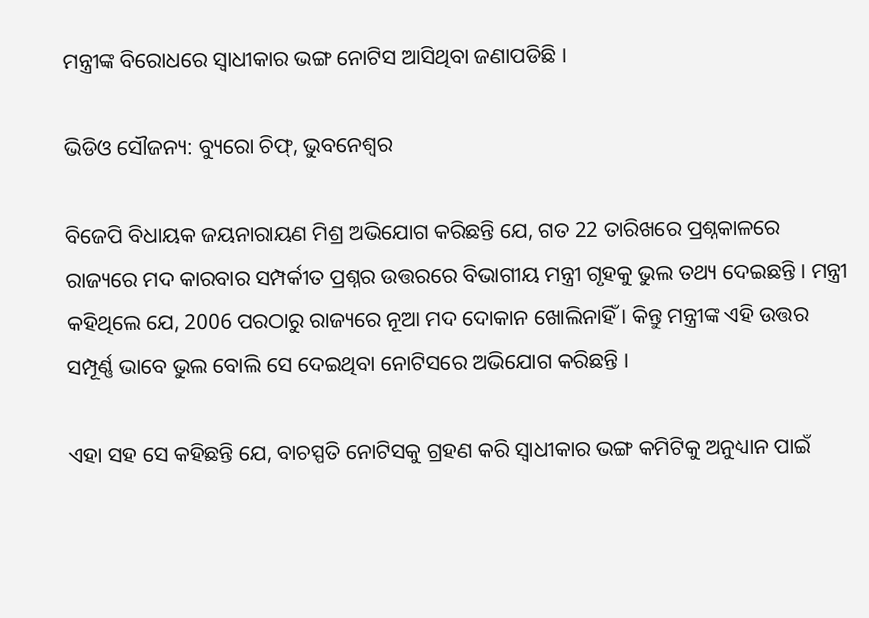ମନ୍ତ୍ରୀଙ୍କ ବିରୋଧରେ ସ୍ବାଧୀକାର ଭଙ୍ଗ ନୋଟିସ ଆସିଥିବା ଜଣାପଡିଛି ।

ଭିଡିଓ ସୌଜନ୍ୟ: ବ୍ୟୁରୋ ଚିଫ୍‌, ଭୁବନେଶ୍ବର

ବିଜେପି ବିଧାୟକ ଜୟନାରାୟଣ ମିଶ୍ର ଅଭିଯୋଗ କରିଛନ୍ତି ଯେ, ଗତ 22 ତାରିଖରେ ପ୍ରଶ୍ନକାଳରେ ରାଜ୍ୟରେ ମଦ କାରବାର ସମ୍ପର୍କୀତ ପ୍ରଶ୍ନର ଉତ୍ତରରେ ବିଭାଗୀୟ ମନ୍ତ୍ରୀ ଗୃହକୁ ଭୁଲ ତଥ୍ୟ ଦେଇଛନ୍ତି । ମନ୍ତ୍ରୀ କହିଥିଲେ ଯେ, 2006 ପରଠାରୁ ରାଜ୍ୟରେ ନୂଆ ମଦ ଦୋକାନ ଖୋଲିନାହିଁ । କିନ୍ତୁ ମନ୍ତ୍ରୀଙ୍କ ଏହି ଉତ୍ତର ସମ୍ପୂର୍ଣ୍ଣ ଭାବେ ଭୁଲ ବୋଲି ସେ ଦେଇଥିବା ନୋଟିସରେ ଅଭିଯୋଗ କରିଛନ୍ତି ।

ଏହା ସହ ସେ କହିଛନ୍ତି ଯେ, ବାଚସ୍ପତି ନୋଟିସକୁ ଗ୍ରହଣ କରି ସ୍ବାଧୀକାର ଭଙ୍ଗ କମିଟିକୁ ଅନୁଧ୍ୟାନ ପାଇଁ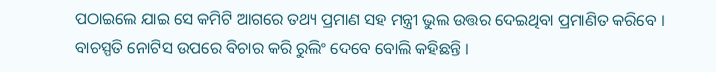ପଠାଇଲେ ଯାଇ ସେ କମିଟି ଆଗରେ ତଥ୍ୟ ପ୍ରମାଣ ସହ ମନ୍ତ୍ରୀ ଭୁଲ ଉତ୍ତର ଦେଇଥିବା ପ୍ରମାଣିତ କରିବେ । ବାଚସ୍ପତି ନୋଟିସ ଉପରେ ବିଚାର କରି ରୁଲିଂ ଦେବେ ବୋଲି କହିଛନ୍ତି ।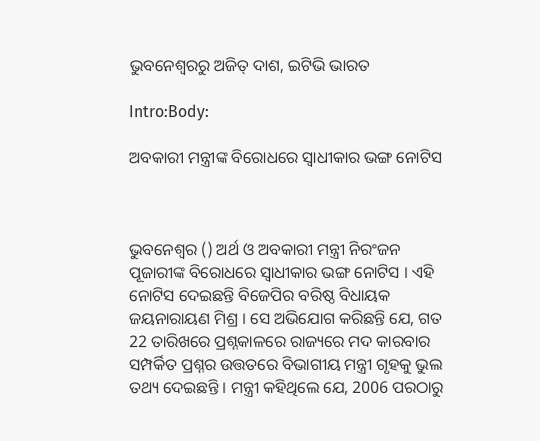ଭୁବନେଶ୍ବରରୁ ଅଜିତ୍‌ ଦାଶ, ଇଟିଭି ଭାରତ

Intro:Body:

ଅବକାରୀ ମନ୍ତ୍ରୀଙ୍କ ବିରୋଧରେ ସ୍ବାଧୀକାର ଭଙ୍ଗ ନୋଟିସ



ଭୁବନେଶ୍ବର () ଅର୍ଥ ଓ ଅବକାରୀ ମନ୍ତ୍ରୀ ନିରଂଜନ ପୂଜାରୀଙ୍କ ବିରୋଧରେ ସ୍ବାଧୀକାର ଭଙ୍ଗ ନୋଟିସ । ଏହି ନୋଟିସ ଦେଇଛନ୍ତି ବିଜେପିର ବରିଷ୍ଠ ବିଧାୟକ ଜୟନାରାୟଣ ମିଶ୍ର । ସେ ଅଭିଯୋଗ କରିଛନ୍ତି ଯେ, ଗତ 22 ତାରିଖରେ ପ୍ରଶ୍ନକାଳରେ ରାଜ୍ୟରେ ମଦ କାରବାର ସମ୍ପର୍କିତ ପ୍ରଶ୍ନର ଉତ୍ତତରେ ବିଭାଗୀୟ ମନ୍ତ୍ରୀ ଗୃହକୁ ଭୁଲ ତଥ୍ୟ ଦେଇଛନ୍ତି । ମନ୍ତ୍ରୀ କହିଥିଲେ ଯେ, 2006 ପରଠାରୁ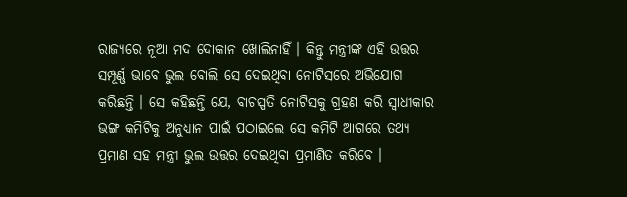ରାଜ୍ୟରେ ନୂଆ ମଦ ଦୋକାନ ଖୋଲିନାହିଁ । କିନ୍ତୁ ମନ୍ତ୍ରୀଙ୍କ ଏହି ଉତ୍ତର ସମ୍ପୂର୍ଣ୍ଣ ଭାବେ ଭୁଲ ବୋଲି ସେ ଦେଇଥିବା ନୋଟିସରେ ଅଭିଯୋଗ କରିଛନ୍ତି । ସେ କହିଛନ୍ତି ଯେ, ବାଚସ୍ପତି ନୋଟିସକୁ ଗ୍ରହଣ କରି ସ୍ବାଧୀକାର ଭଙ୍ଗ କମିଟିକୁ ଅନୁଧ୍ୟାନ ପାଇଁ ପଠାଇଲେ ସେ କମିଟି ଆଗରେ ତଥ୍ୟ ପ୍ରମାଣ ସହ ମନ୍ତ୍ରୀ ଭୁଲ ଉତ୍ତର ଦେଇଥିବା ପ୍ରମାଣିତ କରିବେ ।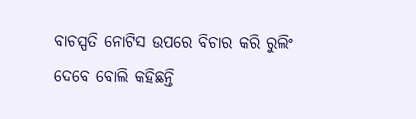ବାଚସ୍ପତି ନୋଟିସ ଉପରେ ବିଚାର କରି ରୁଲିଂ ଦେବେ ବୋଲି କହିଛନ୍ତି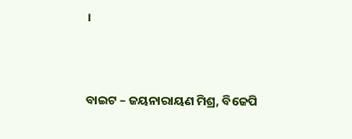।



ବାଇଟ – ଜୟନାରାୟଣ ମିଶ୍ର, ବିଜେପି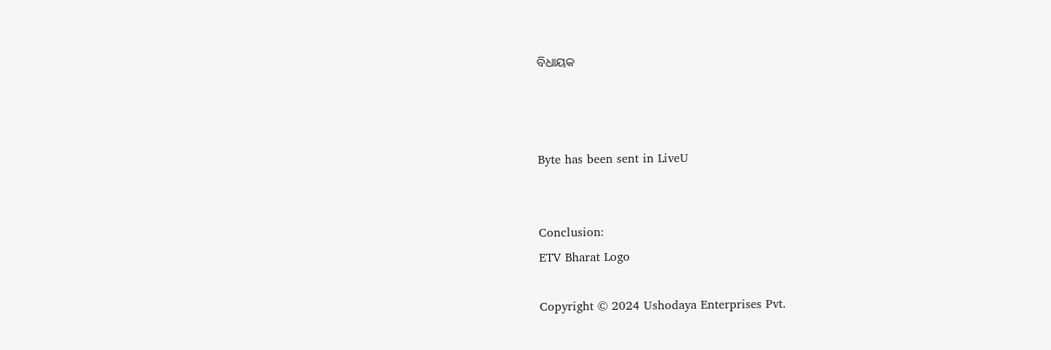ବିଧାୟକ



Byte has been sent in LiveU


Conclusion:
ETV Bharat Logo

Copyright © 2024 Ushodaya Enterprises Pvt.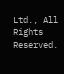Ltd., All Rights Reserved.